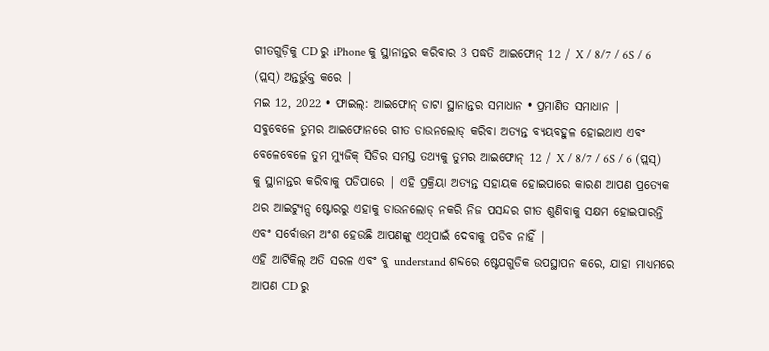ଗୀତଗୁଡ଼ିକୁ CD ରୁ iPhone କୁ ସ୍ଥାନାନ୍ତର କରିବାର 3 ପଦ୍ଧତି ଆଇଫୋନ୍ 12 / X / 8/7 / 6S / 6 (ପ୍ଲସ୍) ଅନ୍ତର୍ଭୁକ୍ତ କରେ |
ମଇ 12, 2022 • ଫାଇଲ୍: ଆଇଫୋନ୍ ଡାଟା ସ୍ଥାନାନ୍ତର ସମାଧାନ • ପ୍ରମାଣିତ ସମାଧାନ |
ସବୁବେଳେ ତୁମର ଆଇଫୋନରେ ଗୀତ ଡାଉନଲୋଡ୍ କରିବା ଅତ୍ୟନ୍ତ ବ୍ୟୟବହୁଳ ହୋଇଥାଏ ଏବଂ ବେଳେବେଳେ ତୁମ ମ୍ୟୁଜିକ୍ ସିଡିର ସମସ୍ତ ତଥ୍ୟକୁ ତୁମର ଆଇଫୋନ୍ 12 / X / 8/7 / 6S / 6 (ପ୍ଲସ୍) କୁ ସ୍ଥାନାନ୍ତର କରିବାକୁ ପଡିପାରେ | ଏହି ପ୍ରକ୍ରିୟା ଅତ୍ୟନ୍ତ ସହାୟକ ହୋଇପାରେ କାରଣ ଆପଣ ପ୍ରତ୍ୟେକ ଥର ଆଇଟ୍ୟୁନ୍ସ ଷ୍ଟୋରରୁ ଏହାକୁ ଡାଉନଲୋଡ୍ ନକରି ନିଜ ପସନ୍ଦର ଗୀତ ଶୁଣିବାକୁ ସକ୍ଷମ ହୋଇପାରନ୍ତି ଏବଂ ସର୍ବୋତ୍ତମ ଅଂଶ ହେଉଛି ଆପଣଙ୍କୁ ଏଥିପାଇଁ ଦେବାକୁ ପଡିବ ନାହିଁ |
ଏହି ଆର୍ଟିକିଲ୍ ଅତି ସରଳ ଏବଂ ବୁ understand ଶବ୍ଦରେ ଷ୍ଟେପଗୁଡିକ ଉପସ୍ଥାପନ କରେ, ଯାହା ମାଧ୍ୟମରେ ଆପଣ CD ରୁ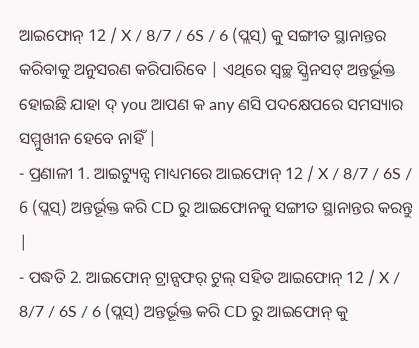ଆଇଫୋନ୍ 12 / X / 8/7 / 6S / 6 (ପ୍ଲସ୍) କୁ ସଙ୍ଗୀତ ସ୍ଥାନାନ୍ତର କରିବାକୁ ଅନୁସରଣ କରିପାରିବେ | ଏଥିରେ ସ୍ୱଚ୍ଛ ସ୍କ୍ରିନସଟ୍ ଅନ୍ତର୍ଭୂକ୍ତ ହୋଇଛି ଯାହା ଦ୍ you ଆପଣ କ any ଣସି ପଦକ୍ଷେପରେ ସମସ୍ୟାର ସମ୍ମୁଖୀନ ହେବେ ନାହିଁ |
- ପ୍ରଣାଳୀ 1. ଆଇଟ୍ୟୁନ୍ସ ମାଧ୍ୟମରେ ଆଇଫୋନ୍ 12 / X / 8/7 / 6S / 6 (ପ୍ଲସ୍) ଅନ୍ତର୍ଭୂକ୍ତ କରି CD ରୁ ଆଇଫୋନକୁ ସଙ୍ଗୀତ ସ୍ଥାନାନ୍ତର କରନ୍ତୁ |
- ପଦ୍ଧତି 2. ଆଇଫୋନ୍ ଟ୍ରାନ୍ସଫର୍ ଟୁଲ୍ ସହିତ ଆଇଫୋନ୍ 12 / X / 8/7 / 6S / 6 (ପ୍ଲସ୍) ଅନ୍ତର୍ଭୂକ୍ତ କରି CD ରୁ ଆଇଫୋନ୍ କୁ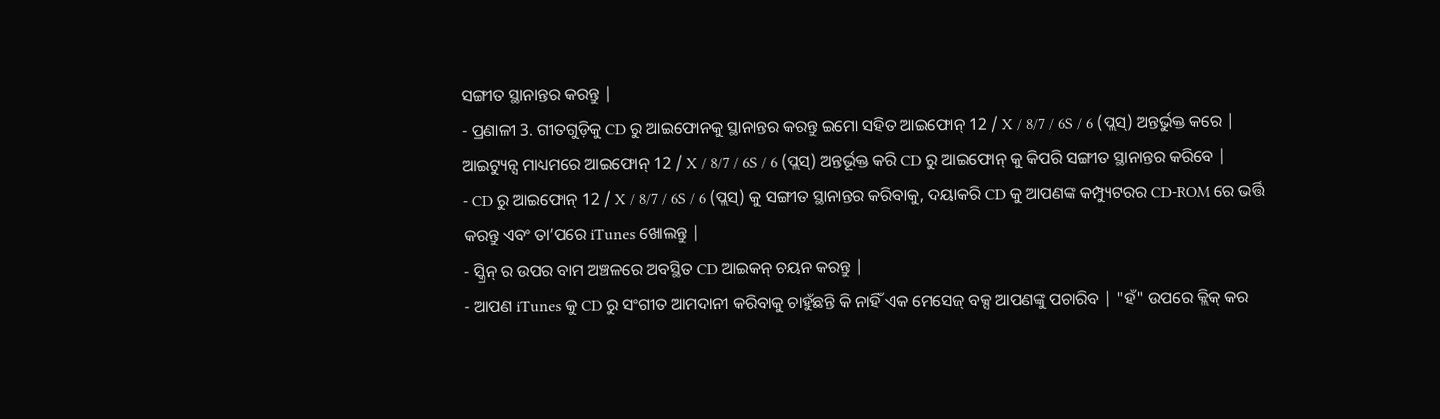ସଙ୍ଗୀତ ସ୍ଥାନାନ୍ତର କରନ୍ତୁ |
- ପ୍ରଣାଳୀ 3. ଗୀତଗୁଡ଼ିକୁ CD ରୁ ଆଇଫୋନକୁ ସ୍ଥାନାନ୍ତର କରନ୍ତୁ ଇମୋ ସହିତ ଆଇଫୋନ୍ 12 / X / 8/7 / 6S / 6 (ପ୍ଲସ୍) ଅନ୍ତର୍ଭୁକ୍ତ କରେ |
ଆଇଟ୍ୟୁନ୍ସ ମାଧ୍ୟମରେ ଆଇଫୋନ୍ 12 / X / 8/7 / 6S / 6 (ପ୍ଲସ୍) ଅନ୍ତର୍ଭୂକ୍ତ କରି CD ରୁ ଆଇଫୋନ୍ କୁ କିପରି ସଙ୍ଗୀତ ସ୍ଥାନାନ୍ତର କରିବେ |
- CD ରୁ ଆଇଫୋନ୍ 12 / X / 8/7 / 6S / 6 (ପ୍ଲସ୍) କୁ ସଙ୍ଗୀତ ସ୍ଥାନାନ୍ତର କରିବାକୁ, ଦୟାକରି CD କୁ ଆପଣଙ୍କ କମ୍ପ୍ୟୁଟରର CD-ROM ରେ ଭର୍ତ୍ତି କରନ୍ତୁ ଏବଂ ତା’ପରେ iTunes ଖୋଲନ୍ତୁ |
- ସ୍କ୍ରିନ୍ ର ଉପର ବାମ ଅଞ୍ଚଳରେ ଅବସ୍ଥିତ CD ଆଇକନ୍ ଚୟନ କରନ୍ତୁ |
- ଆପଣ iTunes କୁ CD ରୁ ସଂଗୀତ ଆମଦାନୀ କରିବାକୁ ଚାହୁଁଛନ୍ତି କି ନାହିଁ ଏକ ମେସେଜ୍ ବକ୍ସ ଆପଣଙ୍କୁ ପଚାରିବ | "ହଁ" ଉପରେ କ୍ଲିକ୍ କର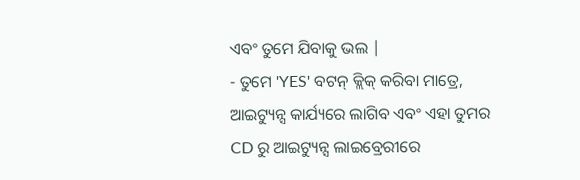ଏବଂ ତୁମେ ଯିବାକୁ ଭଲ |
- ତୁମେ 'YES' ବଟନ୍ କ୍ଲିକ୍ କରିବା ମାତ୍ରେ, ଆଇଟ୍ୟୁନ୍ସ କାର୍ଯ୍ୟରେ ଲାଗିବ ଏବଂ ଏହା ତୁମର CD ରୁ ଆଇଟ୍ୟୁନ୍ସ ଲାଇବ୍ରେରୀରେ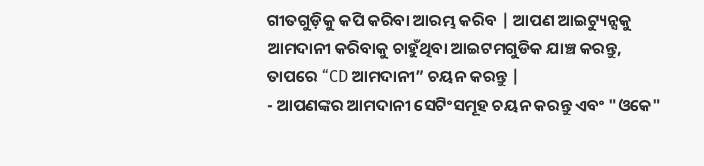ଗୀତଗୁଡ଼ିକୁ କପି କରିବା ଆରମ୍ଭ କରିବ | ଆପଣ ଆଇଟ୍ୟୁନ୍ସକୁ ଆମଦାନୀ କରିବାକୁ ଚାହୁଁଥିବା ଆଇଟମଗୁଡିକ ଯାଞ୍ଚ କରନ୍ତୁ, ତାପରେ “CD ଆମଦାନୀ” ଚୟନ କରନ୍ତୁ |
- ଆପଣଙ୍କର ଆମଦାନୀ ସେଟିଂସମୂହ ଚୟନ କରନ୍ତୁ ଏବଂ "ଓକେ"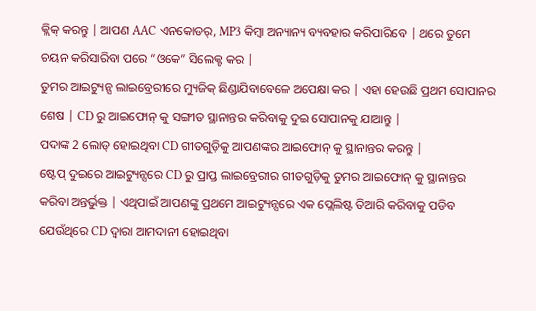କ୍ଲିକ୍ କରନ୍ତୁ | ଆପଣ AAC ଏନକୋଡର୍, MP3 କିମ୍ବା ଅନ୍ୟାନ୍ୟ ବ୍ୟବହାର କରିପାରିବେ | ଥରେ ତୁମେ ଚୟନ କରିସାରିବା ପରେ “ଓକେ” ସିଲେକ୍ଟ କର |
ତୁମର ଆଇଟ୍ୟୁନ୍ସ ଲାଇବ୍ରେରୀରେ ମ୍ୟୁଜିକ୍ ଛିଣ୍ଡାଯିବାବେଳେ ଅପେକ୍ଷା କର | ଏହା ହେଉଛି ପ୍ରଥମ ସୋପାନର ଶେଷ | CD ରୁ ଆଇଫୋନ୍ କୁ ସଙ୍ଗୀତ ସ୍ଥାନାନ୍ତର କରିବାକୁ ଦୁଇ ସୋପାନକୁ ଯାଆନ୍ତୁ |
ପଦାଙ୍କ 2 ଲୋଡ୍ ହୋଇଥିବା CD ଗୀତଗୁଡ଼ିକୁ ଆପଣଙ୍କର ଆଇଫୋନ୍ କୁ ସ୍ଥାନାନ୍ତର କରନ୍ତୁ |
ଷ୍ଟେପ୍ ଦୁଇରେ ଆଇଟ୍ୟୁନ୍ସରେ CD ରୁ ପ୍ରାପ୍ତ ଲାଇବ୍ରେରୀର ଗୀତଗୁଡ଼ିକୁ ତୁମର ଆଇଫୋନ୍ କୁ ସ୍ଥାନାନ୍ତର କରିବା ଅନ୍ତର୍ଭୁକ୍ତ | ଏଥିପାଇଁ ଆପଣଙ୍କୁ ପ୍ରଥମେ ଆଇଟ୍ୟୁନ୍ସରେ ଏକ ପ୍ଲେଲିଷ୍ଟ ତିଆରି କରିବାକୁ ପଡିବ ଯେଉଁଥିରେ CD ଦ୍ୱାରା ଆମଦାନୀ ହୋଇଥିବା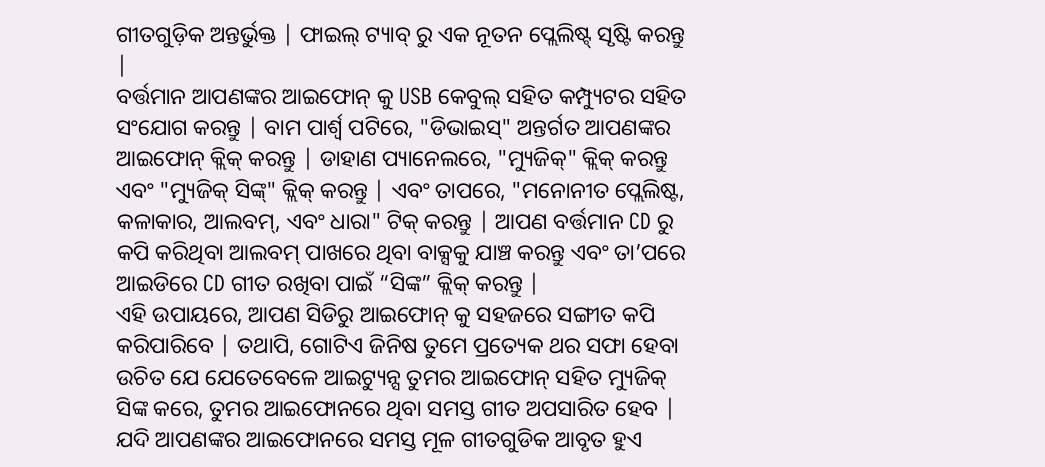ଗୀତଗୁଡ଼ିକ ଅନ୍ତର୍ଭୁକ୍ତ | ଫାଇଲ୍ ଟ୍ୟାବ୍ ରୁ ଏକ ନୂତନ ପ୍ଲେଲିଷ୍ଟ୍ ସୃଷ୍ଟି କରନ୍ତୁ |
ବର୍ତ୍ତମାନ ଆପଣଙ୍କର ଆଇଫୋନ୍ କୁ USB କେବୁଲ୍ ସହିତ କମ୍ପ୍ୟୁଟର ସହିତ ସଂଯୋଗ କରନ୍ତୁ | ବାମ ପାର୍ଶ୍ୱ ପଟିରେ, "ଡିଭାଇସ୍" ଅନ୍ତର୍ଗତ ଆପଣଙ୍କର ଆଇଫୋନ୍ କ୍ଲିକ୍ କରନ୍ତୁ | ଡାହାଣ ପ୍ୟାନେଲରେ, "ମ୍ୟୁଜିକ୍" କ୍ଲିକ୍ କରନ୍ତୁ ଏବଂ "ମ୍ୟୁଜିକ୍ ସିଙ୍କ୍" କ୍ଲିକ୍ କରନ୍ତୁ | ଏବଂ ତାପରେ, "ମନୋନୀତ ପ୍ଲେଲିଷ୍ଟ, କଳାକାର, ଆଲବମ୍, ଏବଂ ଧାରା" ଟିକ୍ କରନ୍ତୁ | ଆପଣ ବର୍ତ୍ତମାନ CD ରୁ କପି କରିଥିବା ଆଲବମ୍ ପାଖରେ ଥିବା ବାକ୍ସକୁ ଯାଞ୍ଚ କରନ୍ତୁ ଏବଂ ତା’ପରେ ଆଇଡିରେ CD ଗୀତ ରଖିବା ପାଇଁ “ସିଙ୍କ” କ୍ଲିକ୍ କରନ୍ତୁ |
ଏହି ଉପାୟରେ, ଆପଣ ସିଡିରୁ ଆଇଫୋନ୍ କୁ ସହଜରେ ସଙ୍ଗୀତ କପି କରିପାରିବେ | ତଥାପି, ଗୋଟିଏ ଜିନିଷ ତୁମେ ପ୍ରତ୍ୟେକ ଥର ସଫା ହେବା ଉଚିତ ଯେ ଯେତେବେଳେ ଆଇଟ୍ୟୁନ୍ସ ତୁମର ଆଇଫୋନ୍ ସହିତ ମ୍ୟୁଜିକ୍ ସିଙ୍କ କରେ, ତୁମର ଆଇଫୋନରେ ଥିବା ସମସ୍ତ ଗୀତ ଅପସାରିତ ହେବ | ଯଦି ଆପଣଙ୍କର ଆଇଫୋନରେ ସମସ୍ତ ମୂଳ ଗୀତଗୁଡିକ ଆବୃତ ହୁଏ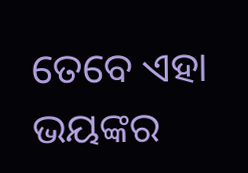ତେବେ ଏହା ଭୟଙ୍କର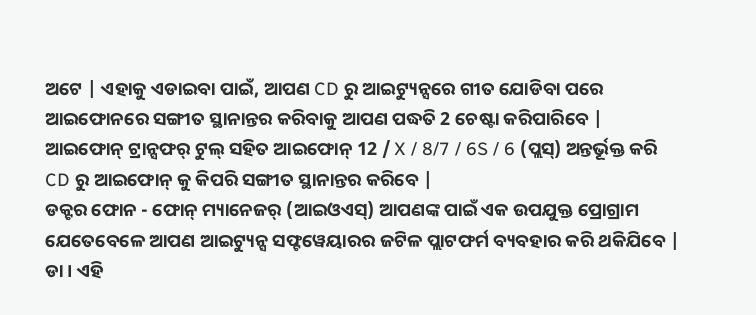ଅଟେ | ଏହାକୁ ଏଡାଇବା ପାଇଁ, ଆପଣ CD ରୁ ଆଇଟ୍ୟୁନ୍ସରେ ଗୀତ ଯୋଡିବା ପରେ ଆଇଫୋନରେ ସଙ୍ଗୀତ ସ୍ଥାନାନ୍ତର କରିବାକୁ ଆପଣ ପଦ୍ଧତି 2 ଚେଷ୍ଟା କରିପାରିବେ |
ଆଇଫୋନ୍ ଟ୍ରାନ୍ସଫର୍ ଟୁଲ୍ ସହିତ ଆଇଫୋନ୍ 12 / X / 8/7 / 6S / 6 (ପ୍ଲସ୍) ଅନ୍ତର୍ଭୂକ୍ତ କରି CD ରୁ ଆଇଫୋନ୍ କୁ କିପରି ସଙ୍ଗୀତ ସ୍ଥାନାନ୍ତର କରିବେ |
ଡକ୍ଟର ଫୋନ - ଫୋନ୍ ମ୍ୟାନେଜର୍ (ଆଇଓଏସ୍) ଆପଣଙ୍କ ପାଇଁ ଏକ ଉପଯୁକ୍ତ ପ୍ରୋଗ୍ରାମ ଯେତେବେଳେ ଆପଣ ଆଇଟ୍ୟୁନ୍ସ ସଫ୍ଟୱେୟାରର ଜଟିଳ ପ୍ଲାଟଫର୍ମ ବ୍ୟବହାର କରି ଥକିଯିବେ | ଡା। ଏହି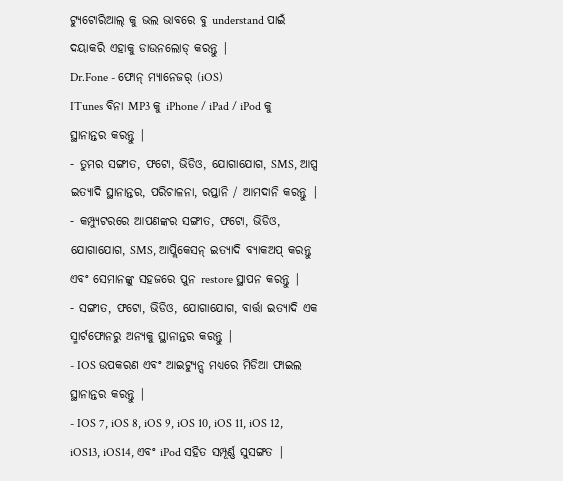ଟ୍ୟୁଟୋରିଆଲ୍ କୁ ଭଲ ଭାବରେ ବୁ understand ପାଇଁ ଦୟାକରି ଏହାକୁ ଡାଉନଲୋଡ୍ କରନ୍ତୁ |
Dr.Fone - ଫୋନ୍ ମ୍ୟାନେଜର୍ (iOS)
ITunes ବିନା MP3 କୁ iPhone / iPad / iPod କୁ ସ୍ଥାନାନ୍ତର କରନ୍ତୁ |
- ତୁମର ସଙ୍ଗୀତ, ଫଟୋ, ଭିଡିଓ, ଯୋଗାଯୋଗ, SMS, ଆପ୍ସ ଇତ୍ୟାଦି ସ୍ଥାନାନ୍ତର, ପରିଚାଳନା, ରପ୍ତାନି / ଆମଦାନି କରନ୍ତୁ |
- କମ୍ପ୍ୟୁଟରରେ ଆପଣଙ୍କର ସଙ୍ଗୀତ, ଫଟୋ, ଭିଡିଓ, ଯୋଗାଯୋଗ, SMS, ଆପ୍ଲିକେସନ୍ ଇତ୍ୟାଦି ବ୍ୟାକଅପ୍ କରନ୍ତୁ ଏବଂ ସେମାନଙ୍କୁ ସହଜରେ ପୁନ restore ସ୍ଥାପନ କରନ୍ତୁ |
- ସଙ୍ଗୀତ, ଫଟୋ, ଭିଡିଓ, ଯୋଗାଯୋଗ, ବାର୍ତ୍ତା ଇତ୍ୟାଦି ଏକ ସ୍ମାର୍ଟଫୋନରୁ ଅନ୍ୟକୁ ସ୍ଥାନାନ୍ତର କରନ୍ତୁ |
- IOS ଉପକରଣ ଏବଂ ଆଇଟ୍ୟୁନ୍ସ ମଧ୍ୟରେ ମିଡିଆ ଫାଇଲ ସ୍ଥାନାନ୍ତର କରନ୍ତୁ |
- IOS 7, iOS 8, iOS 9, iOS 10, iOS 11, iOS 12, iOS13, iOS14, ଏବଂ iPod ସହିତ ସମ୍ପୂର୍ଣ୍ଣ ସୁସଙ୍ଗତ |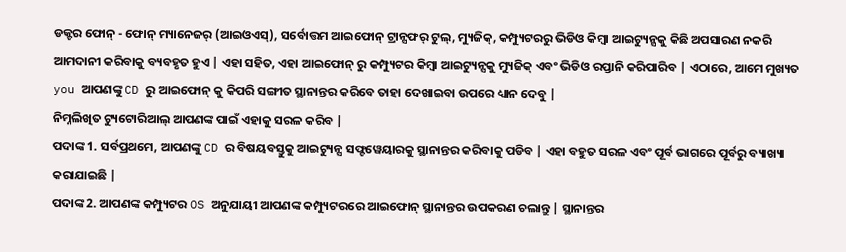ଡକ୍ଟର ଫୋନ୍ - ଫୋନ୍ ମ୍ୟାନେଜର୍ (ଆଇଓଏସ୍), ସର୍ବୋତ୍ତମ ଆଇଫୋନ୍ ଟ୍ରାନ୍ସଫର୍ ଟୁଲ୍, ମ୍ୟୁଜିକ୍, କମ୍ପ୍ୟୁଟରରୁ ଭିଡିଓ କିମ୍ବା ଆଇଟ୍ୟୁନ୍ସକୁ କିଛି ଅପସାରଣ ନକରି ଆମଦାନୀ କରିବାକୁ ବ୍ୟବହୃତ ହୁଏ | ଏହା ସହିତ, ଏହା ଆଇଫୋନ୍ ରୁ କମ୍ପ୍ୟୁଟର କିମ୍ବା ଆଇଟ୍ୟୁନ୍ସକୁ ମ୍ୟୁଜିକ୍ ଏବଂ ଭିଡିଓ ରପ୍ତାନି କରିପାରିବ | ଏଠାରେ, ଆମେ ମୁଖ୍ୟତ you ଆପଣଙ୍କୁ CD ରୁ ଆଇଫୋନ୍ କୁ କିପରି ସଙ୍ଗୀତ ସ୍ଥାନାନ୍ତର କରିବେ ତାହା ଦେଖାଇବା ଉପରେ ଧ୍ୟାନ ଦେବୁ |
ନିମ୍ନଲିଖିତ ଟ୍ୟୁଟୋରିଆଲ୍ ଆପଣଙ୍କ ପାଇଁ ଏହାକୁ ସରଳ କରିବ |
ପଦାଙ୍କ 1. ସର୍ବପ୍ରଥମେ, ଆପଣଙ୍କୁ CD ର ବିଷୟବସ୍ତୁକୁ ଆଇଟ୍ୟୁନ୍ସ ସଫ୍ଟୱେୟାରକୁ ସ୍ଥାନାନ୍ତର କରିବାକୁ ପଡିବ | ଏହା ବହୁତ ସରଳ ଏବଂ ପୂର୍ବ ଭାଗରେ ପୂର୍ବରୁ ବ୍ୟାଖ୍ୟା କରାଯାଇଛି |
ପଦାଙ୍କ 2. ଆପଣଙ୍କ କମ୍ପ୍ୟୁଟର OS ଅନୁଯାୟୀ ଆପଣଙ୍କ କମ୍ପ୍ୟୁଟରରେ ଆଇଫୋନ୍ ସ୍ଥାନାନ୍ତର ଉପକରଣ ଚଲାନ୍ତୁ | ସ୍ଥାନାନ୍ତର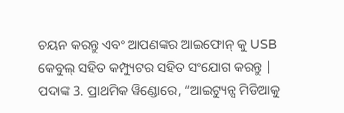ଚୟନ କରନ୍ତୁ ଏବଂ ଆପଣଙ୍କର ଆଇଫୋନ୍ କୁ USB କେବୁଲ୍ ସହିତ କମ୍ପ୍ୟୁଟର ସହିତ ସଂଯୋଗ କରନ୍ତୁ |
ପଦାଙ୍କ 3. ପ୍ରାଥମିକ ୱିଣ୍ଡୋରେ, “ଆଇଟ୍ୟୁନ୍ସ ମିଡିଆକୁ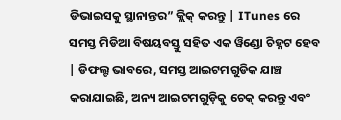ଡିଭାଇସକୁ ସ୍ଥାନାନ୍ତର” କ୍ଲିକ୍ କରନ୍ତୁ | ITunes ରେ ସମସ୍ତ ମିଡିଆ ବିଷୟବସ୍ତୁ ସହିତ ଏକ ୱିଣ୍ଡୋ ଚିହ୍ନଟ ହେବ | ଡିଫଲ୍ଟ ଭାବରେ, ସମସ୍ତ ଆଇଟମଗୁଡିକ ଯାଞ୍ଚ କରାଯାଇଛି, ଅନ୍ୟ ଆଇଟମଗୁଡ଼ିକୁ ଚେକ୍ କରନ୍ତୁ ଏବଂ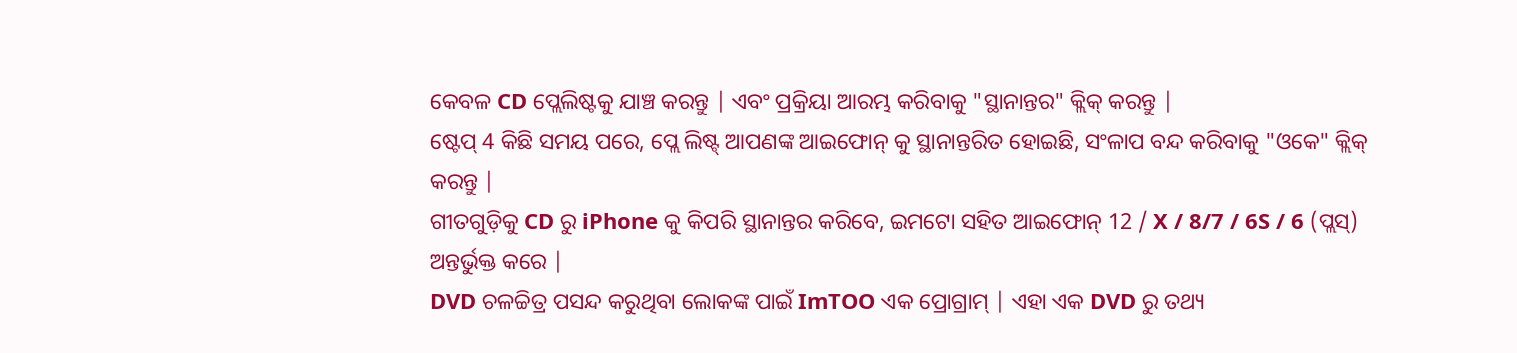କେବଳ CD ପ୍ଲେଲିଷ୍ଟକୁ ଯାଞ୍ଚ କରନ୍ତୁ | ଏବଂ ପ୍ରକ୍ରିୟା ଆରମ୍ଭ କରିବାକୁ "ସ୍ଥାନାନ୍ତର" କ୍ଲିକ୍ କରନ୍ତୁ |
ଷ୍ଟେପ୍ 4 କିଛି ସମୟ ପରେ, ପ୍ଲେ ଲିଷ୍ଟ୍ ଆପଣଙ୍କ ଆଇଫୋନ୍ କୁ ସ୍ଥାନାନ୍ତରିତ ହୋଇଛି, ସଂଳାପ ବନ୍ଦ କରିବାକୁ "ଓକେ" କ୍ଲିକ୍ କରନ୍ତୁ |
ଗୀତଗୁଡ଼ିକୁ CD ରୁ iPhone କୁ କିପରି ସ୍ଥାନାନ୍ତର କରିବେ, ଇମଟୋ ସହିତ ଆଇଫୋନ୍ 12 / X / 8/7 / 6S / 6 (ପ୍ଲସ୍) ଅନ୍ତର୍ଭୁକ୍ତ କରେ |
DVD ଚଳଚ୍ଚିତ୍ର ପସନ୍ଦ କରୁଥିବା ଲୋକଙ୍କ ପାଇଁ ImTOO ଏକ ପ୍ରୋଗ୍ରାମ୍ | ଏହା ଏକ DVD ରୁ ତଥ୍ୟ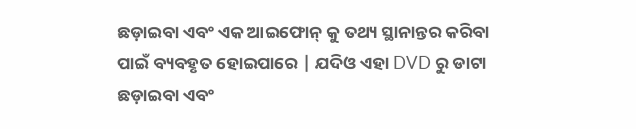ଛଡ଼ାଇବା ଏବଂ ଏକ ଆଇଫୋନ୍ କୁ ତଥ୍ୟ ସ୍ଥାନାନ୍ତର କରିବା ପାଇଁ ବ୍ୟବହୃତ ହୋଇପାରେ | ଯଦିଓ ଏହା DVD ରୁ ଡାଟା ଛଡ଼ାଇବା ଏବଂ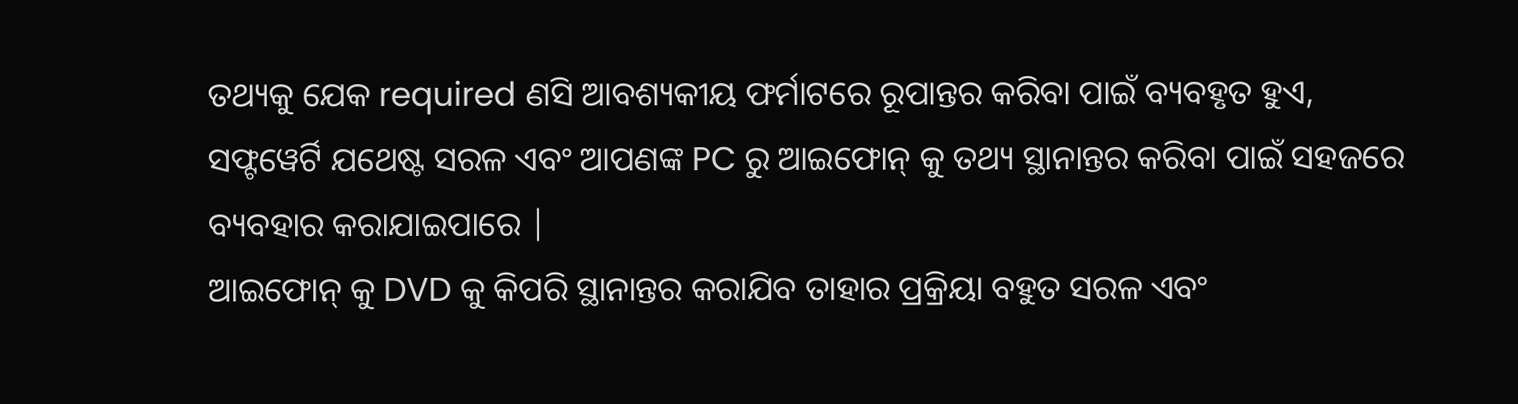ତଥ୍ୟକୁ ଯେକ required ଣସି ଆବଶ୍ୟକୀୟ ଫର୍ମାଟରେ ରୂପାନ୍ତର କରିବା ପାଇଁ ବ୍ୟବହୃତ ହୁଏ, ସଫ୍ଟୱେର୍ଟି ଯଥେଷ୍ଟ ସରଳ ଏବଂ ଆପଣଙ୍କ PC ରୁ ଆଇଫୋନ୍ କୁ ତଥ୍ୟ ସ୍ଥାନାନ୍ତର କରିବା ପାଇଁ ସହଜରେ ବ୍ୟବହାର କରାଯାଇପାରେ |
ଆଇଫୋନ୍ କୁ DVD କୁ କିପରି ସ୍ଥାନାନ୍ତର କରାଯିବ ତାହାର ପ୍ରକ୍ରିୟା ବହୁତ ସରଳ ଏବଂ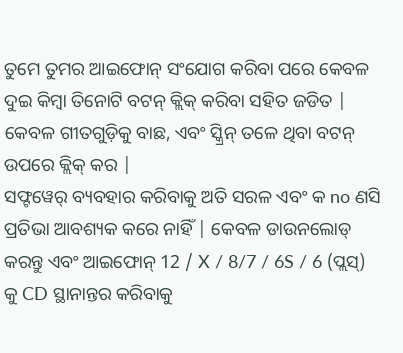ତୁମେ ତୁମର ଆଇଫୋନ୍ ସଂଯୋଗ କରିବା ପରେ କେବଳ ଦୁଇ କିମ୍ବା ତିନୋଟି ବଟନ୍ କ୍ଲିକ୍ କରିବା ସହିତ ଜଡିତ | କେବଳ ଗୀତଗୁଡ଼ିକୁ ବାଛ, ଏବଂ ସ୍କ୍ରିନ୍ ତଳେ ଥିବା ବଟନ୍ ଉପରେ କ୍ଲିକ୍ କର |
ସଫ୍ଟୱେର୍ ବ୍ୟବହାର କରିବାକୁ ଅତି ସରଳ ଏବଂ କ no ଣସି ପ୍ରତିଭା ଆବଶ୍ୟକ କରେ ନାହିଁ | କେବଳ ଡାଉନଲୋଡ୍ କରନ୍ତୁ ଏବଂ ଆଇଫୋନ୍ 12 / X / 8/7 / 6S / 6 (ପ୍ଲସ୍) କୁ CD ସ୍ଥାନାନ୍ତର କରିବାକୁ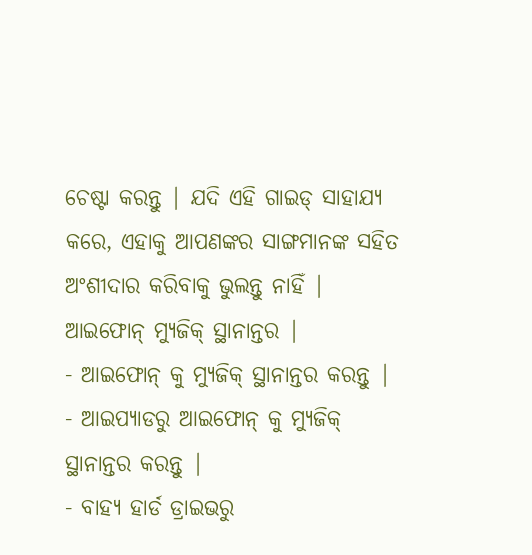ଚେଷ୍ଟା କରନ୍ତୁ | ଯଦି ଏହି ଗାଇଡ୍ ସାହାଯ୍ୟ କରେ, ଏହାକୁ ଆପଣଙ୍କର ସାଙ୍ଗମାନଙ୍କ ସହିତ ଅଂଶୀଦାର କରିବାକୁ ଭୁଲନ୍ତୁ ନାହିଁ |
ଆଇଫୋନ୍ ମ୍ୟୁଜିକ୍ ସ୍ଥାନାନ୍ତର |
- ଆଇଫୋନ୍ କୁ ମ୍ୟୁଜିକ୍ ସ୍ଥାନାନ୍ତର କରନ୍ତୁ |
- ଆଇପ୍ୟାଡରୁ ଆଇଫୋନ୍ କୁ ମ୍ୟୁଜିକ୍ ସ୍ଥାନାନ୍ତର କରନ୍ତୁ |
- ବାହ୍ୟ ହାର୍ଡ ଡ୍ରାଇଭରୁ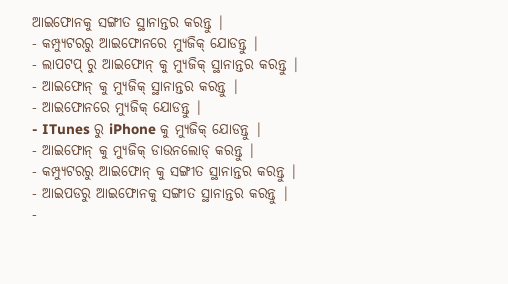ଆଇଫୋନକୁ ସଙ୍ଗୀତ ସ୍ଥାନାନ୍ତର କରନ୍ତୁ |
- କମ୍ପ୍ୟୁଟରରୁ ଆଇଫୋନରେ ମ୍ୟୁଜିକ୍ ଯୋଡନ୍ତୁ |
- ଲାପଟପ୍ ରୁ ଆଇଫୋନ୍ କୁ ମ୍ୟୁଜିକ୍ ସ୍ଥାନାନ୍ତର କରନ୍ତୁ |
- ଆଇଫୋନ୍ କୁ ମ୍ୟୁଜିକ୍ ସ୍ଥାନାନ୍ତର କରନ୍ତୁ |
- ଆଇଫୋନରେ ମ୍ୟୁଜିକ୍ ଯୋଡନ୍ତୁ |
- ITunes ରୁ iPhone କୁ ମ୍ୟୁଜିକ୍ ଯୋଡନ୍ତୁ |
- ଆଇଫୋନ୍ କୁ ମ୍ୟୁଜିକ୍ ଡାଉନଲୋଡ୍ କରନ୍ତୁ |
- କମ୍ପ୍ୟୁଟରରୁ ଆଇଫୋନ୍ କୁ ସଙ୍ଗୀତ ସ୍ଥାନାନ୍ତର କରନ୍ତୁ |
- ଆଇପଡରୁ ଆଇଫୋନକୁ ସଙ୍ଗୀତ ସ୍ଥାନାନ୍ତର କରନ୍ତୁ |
-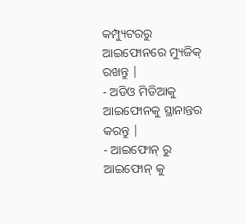କମ୍ପ୍ୟୁଟରରୁ ଆଇଫୋନରେ ମ୍ୟୁଜିକ୍ ରଖନ୍ତୁ |
- ଅଡିଓ ମିଡିଆକୁ ଆଇଫୋନକୁ ସ୍ଥାନାନ୍ତର କରନ୍ତୁ |
- ଆଇଫୋନ୍ ରୁ ଆଇଫୋନ୍ କୁ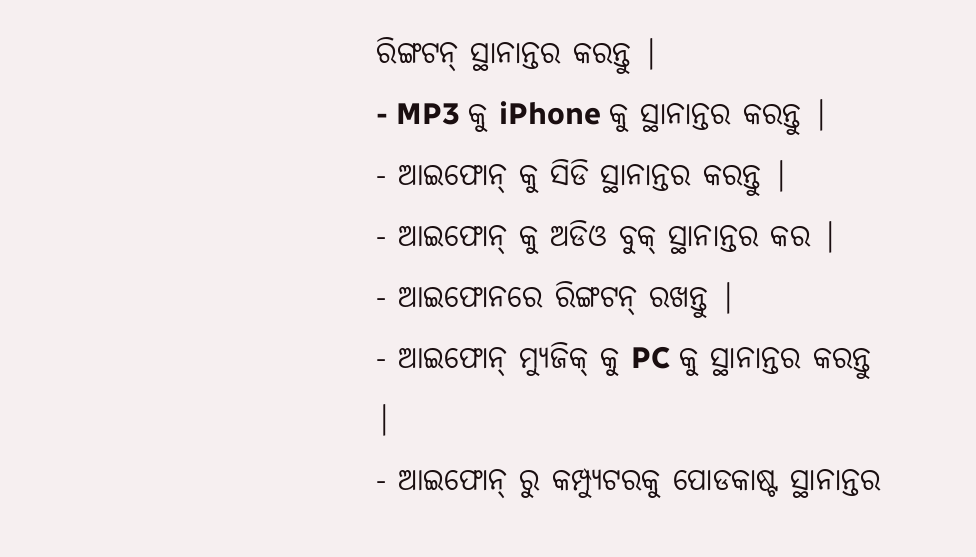ରିଙ୍ଗଟନ୍ ସ୍ଥାନାନ୍ତର କରନ୍ତୁ |
- MP3 କୁ iPhone କୁ ସ୍ଥାନାନ୍ତର କରନ୍ତୁ |
- ଆଇଫୋନ୍ କୁ ସିଡି ସ୍ଥାନାନ୍ତର କରନ୍ତୁ |
- ଆଇଫୋନ୍ କୁ ଅଡିଓ ବୁକ୍ ସ୍ଥାନାନ୍ତର କର |
- ଆଇଫୋନରେ ରିଙ୍ଗଟନ୍ ରଖନ୍ତୁ |
- ଆଇଫୋନ୍ ମ୍ୟୁଜିକ୍ କୁ PC କୁ ସ୍ଥାନାନ୍ତର କରନ୍ତୁ |
- ଆଇଫୋନ୍ ରୁ କମ୍ପ୍ୟୁଟରକୁ ପୋଡକାଷ୍ଟ ସ୍ଥାନାନ୍ତର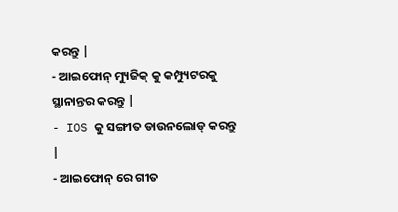କରନ୍ତୁ |
- ଆଇଫୋନ୍ ମ୍ୟୁଜିକ୍ କୁ କମ୍ପ୍ୟୁଟରକୁ ସ୍ଥାନାନ୍ତର କରନ୍ତୁ |
- IOS କୁ ସଙ୍ଗୀତ ଡାଉନଲୋଡ୍ କରନ୍ତୁ |
- ଆଇଫୋନ୍ ରେ ଗୀତ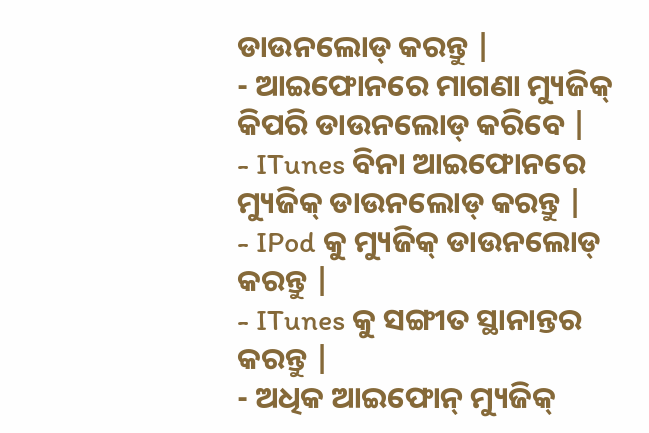ଡାଉନଲୋଡ୍ କରନ୍ତୁ |
- ଆଇଫୋନରେ ମାଗଣା ମ୍ୟୁଜିକ୍ କିପରି ଡାଉନଲୋଡ୍ କରିବେ |
- ITunes ବିନା ଆଇଫୋନରେ ମ୍ୟୁଜିକ୍ ଡାଉନଲୋଡ୍ କରନ୍ତୁ |
- IPod କୁ ମ୍ୟୁଜିକ୍ ଡାଉନଲୋଡ୍ କରନ୍ତୁ |
- ITunes କୁ ସଙ୍ଗୀତ ସ୍ଥାନାନ୍ତର କରନ୍ତୁ |
- ଅଧିକ ଆଇଫୋନ୍ ମ୍ୟୁଜିକ୍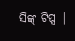ସିଙ୍କ୍ ଟିପ୍ସ |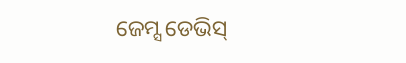ଜେମ୍ସ ଡେଭିସ୍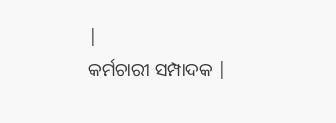|
କର୍ମଚାରୀ ସମ୍ପାଦକ |